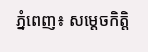ភ្នំពេញ៖ សម្តេចកិត្តិ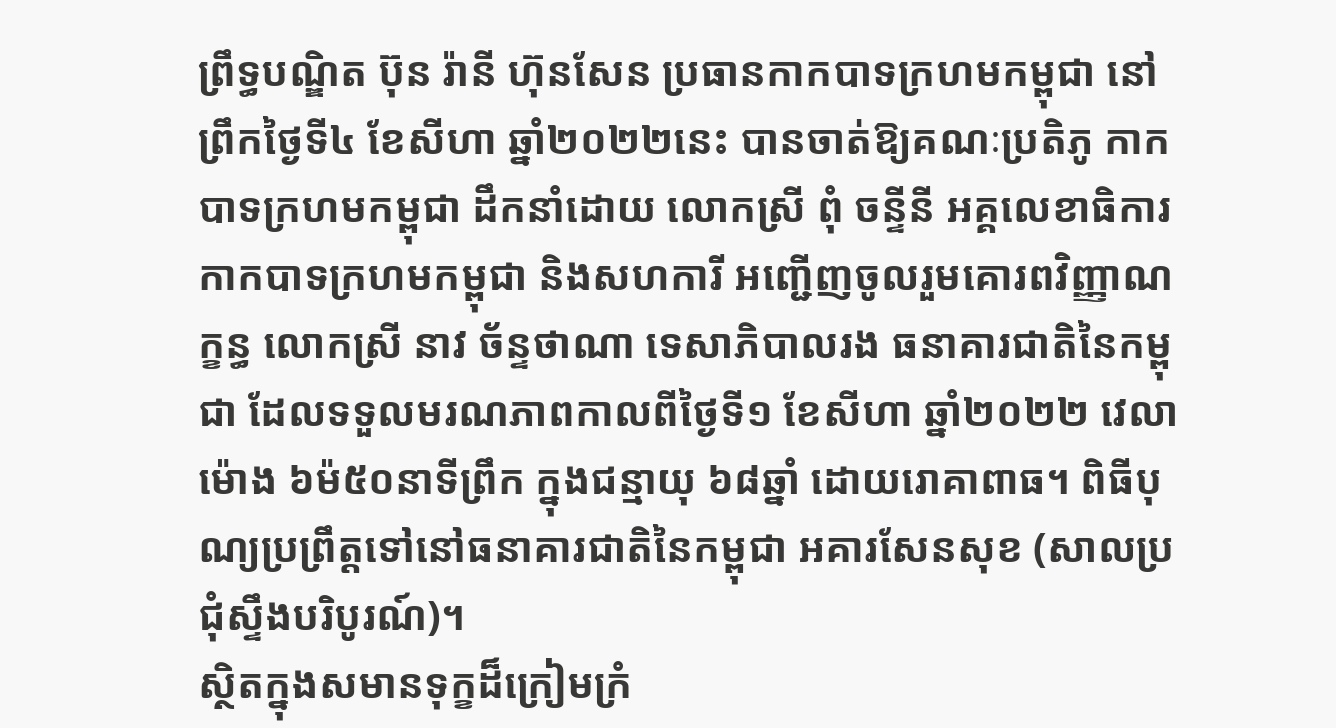ព្រឹទ្ធបណ្ឌិត ប៊ុន រ៉ានី ហ៊ុនសែន ប្រធានកាកបាទក្រហមកម្ពុជា នៅព្រឹកថ្ងៃទី៤ ខែសីហា ឆ្នាំ២០២២នេះ បានចាត់ឱ្យគណៈប្រតិភូ កាកបាទក្រហមកម្ពុជា ដឹកនាំដោយ លោកស្រី ពុំ ចន្ទីនី អគ្គលេខាធិការ កាកបាទក្រហមកម្ពុជា និងសហការី អញ្ជើញចូលរួមគោរពវិញ្ញាណក្ខន្ធ លោកស្រី នាវ ច័ន្ទថាណា ទេសាភិបាលរង ធនាគារជាតិនៃកម្ពុជា ដែលទទួលមរណភាពកាលពីថ្ងៃទី១ ខែសីហា ឆ្នាំ២០២២ វេលាម៉ោង ៦ម៉៥០នាទីព្រឹក ក្នុងជន្មាយុ ៦៨ឆ្នាំ ដោយរោគាពាធ។ ពិធីបុណ្យប្រព្រឹត្តទៅនៅធនាគារជាតិនៃកម្ពុជា អគារសែនសុខ (សាលប្រជុំស្ទឹងបរិបូរណ៍)។
ស្ថិតក្នុងសមានទុក្ខដ៏ក្រៀមក្រំ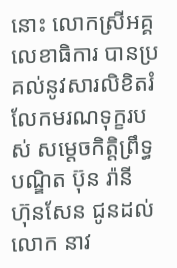នោះ លោកស្រីអគ្គលេខាធិការ បានប្រគល់នូវសារលិខិតរំលែកមរណទុក្ខរបស់ សម្តេចកិត្តិព្រឹទ្ធបណ្ឌិត ប៊ុន រ៉ានី ហ៊ុនសែន ជូនដល់លោក នាវ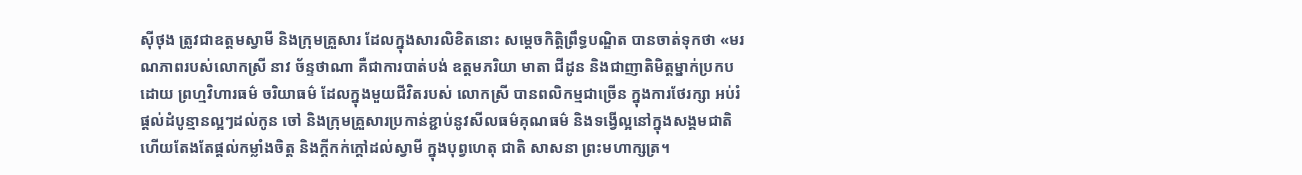ស៊ីថុង ត្រូវជាឧត្តមស្វាមី និងក្រុមគ្រួសារ ដែលក្នុងសារលិខិតនោះ សម្តេចកិត្តិព្រឹទ្ធបណ្ឌិត បានចាត់ទុកថា «មរណភាពរបស់លោកស្រី នាវ ច័ន្ទថាណា គឺជាការបាត់បង់ ឧត្តមភរិយា មាតា ជីដូន និងជាញាតិមិត្តម្នាក់ប្រកបដោយ ព្រហ្មវិហារធម៌ ចរិយាធម៌ ដែលក្នុងមួយជីវិតរបស់ លោកស្រី បានពលិកម្មជាច្រើន ក្នុងការថែរក្សា អប់រំ ផ្តល់ដំបូន្មានល្អៗដល់កូន ចៅ និងក្រុមគ្រួសារប្រកាន់ខ្ជាប់នូវសីលធម៌គុណធម៌ និងទង្វើល្អនៅក្នុងសង្គមជាតិ ហើយតែងតែផ្តល់កម្លាំងចិត្ត និងក្តីកក់ក្តៅដល់ស្វាមី ក្នុងបុព្វហេតុ ជាតិ សាសនា ព្រះមហាក្សត្រ។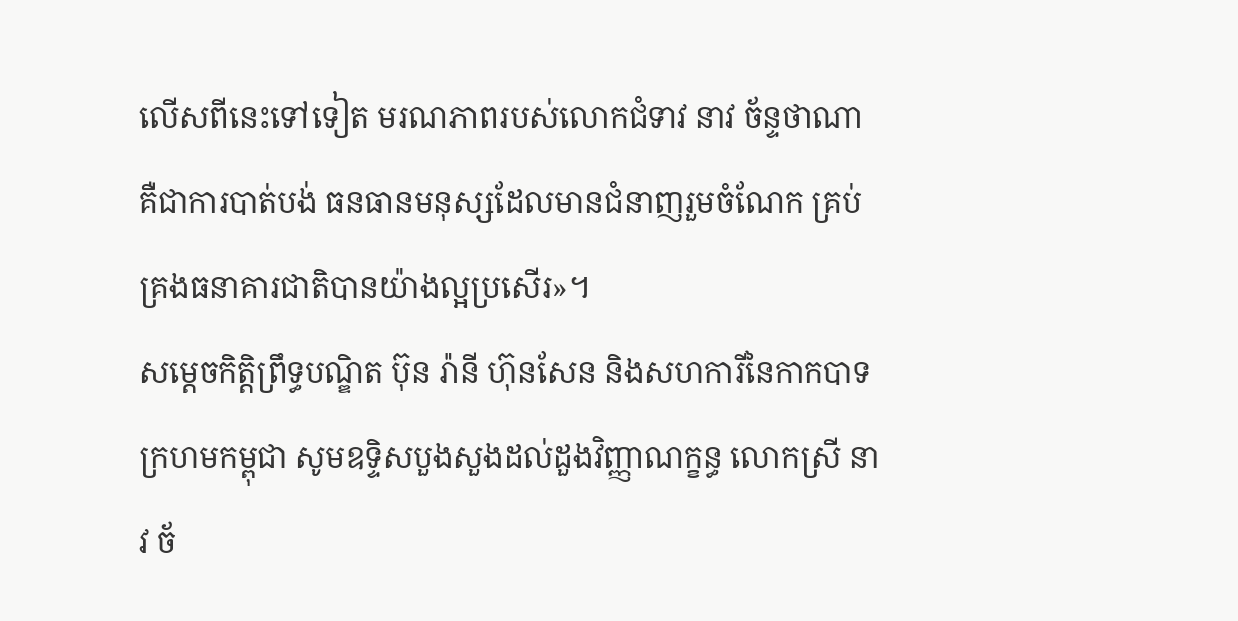លើសពីនេះទៅទៀត មរណភាពរបស់លោកជំទាវ នាវ ច័ន្ទថាណា គឺជាការបាត់បង់ ធនធានមនុស្សដែលមានជំនាញរួមចំណែក គ្រប់គ្រងធនាគារជាតិបានយ៉ាងល្អប្រសើរ»។
សម្តេចកិត្តិព្រឹទ្ធបណ្ឌិត ប៊ុន រ៉ានី ហ៊ុនសែន និងសហការីនៃកាកបាទក្រហមកម្ពុជា សូមឧទ្ទិសបួងសួងដល់ដួងវិញ្ញាណក្ខន្ធ លោកស្រី នាវ ច័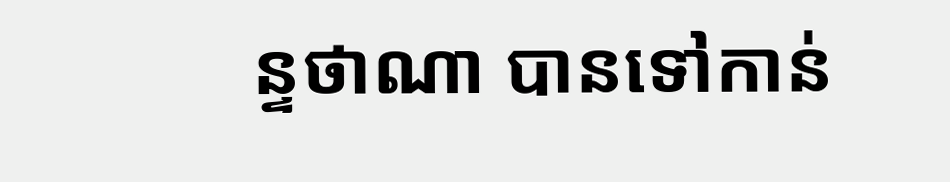ន្ទថាណា បានទៅកាន់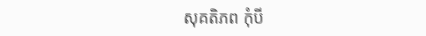សុគតិភព កុំបី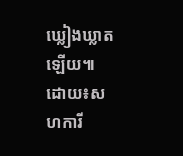ឃ្លៀងឃ្លាតឡើយ៕
ដោយ៖សហការី